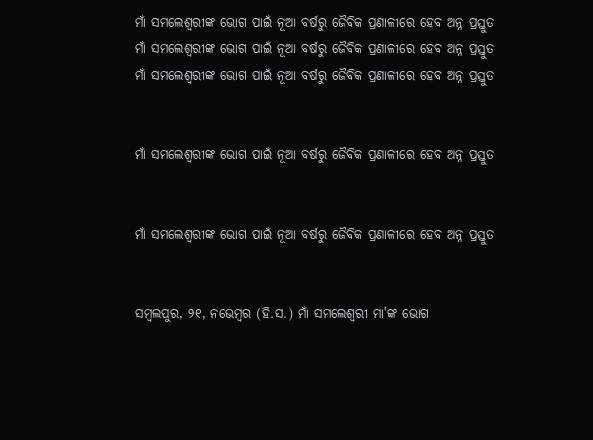ମାଁ ସମଲେଶ୍ବରୀଙ୍କ ଭୋଗ ପାଇଁ ନୂଆ ବର୍ଷରୁ ଜୈବିକ ପ୍ରଣାଳୀରେ ହେବ ଅନ୍ନ ପ୍ରସ୍ତୁତ
ମାଁ ସମଲେଶ୍ବରୀଙ୍କ ଭୋଗ ପାଇଁ ନୂଆ ବର୍ଷରୁ ଜୈବିକ ପ୍ରଣାଳୀରେ ହେବ ଅନ୍ନ ପ୍ରସ୍ତୁତ
ମାଁ ସମଲେଶ୍ବରୀଙ୍କ ଭୋଗ ପାଇଁ ନୂଆ ବର୍ଷରୁ ଜୈବିକ ପ୍ରଣାଳୀରେ ହେବ ଅନ୍ନ ପ୍ରସ୍ତୁତ


ମାଁ ସମଲେଶ୍ବରୀଙ୍କ ଭୋଗ ପାଇଁ ନୂଆ ବର୍ଷରୁ ଜୈବିକ ପ୍ରଣାଳୀରେ ହେବ ଅନ୍ନ ପ୍ରସ୍ତୁତ


ମାଁ ସମଲେଶ୍ବରୀଙ୍କ ଭୋଗ ପାଇଁ ନୂଆ ବର୍ଷରୁ ଜୈବିକ ପ୍ରଣାଳୀରେ ହେବ ଅନ୍ନ ପ୍ରସ୍ତୁତ


ସମ୍ବଲପୁର, ୨୧, ନଭେମ୍ବର (ହି.ସ.) ମାଁ ସମଲେଶ୍ୱରୀ ମା'ଙ୍କ ଭୋଗ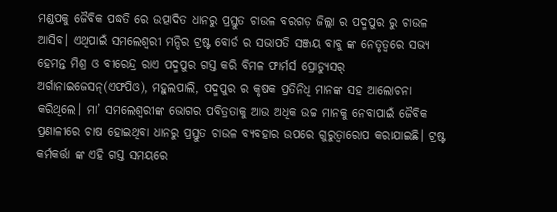ମଣ୍ଡପକୁ ଜୈବିକ ପଦ୍ଧତି ରେ ଉତ୍ପାଦିତ ଧାନରୁ ପ୍ରସ୍ତୁତ ଚାଉଳ ବରଗଡ଼ ଜିଲ୍ଲା ର ପଦ୍ମପୁର ରୁ ଚାଉଳ ଆସିବ। ଏଥିପାଇଁ ସମଲେଶ୍ୱରୀ ମନ୍ଦିର ଟ୍ରଷ୍ଟ ବୋର୍ଡ ର ସଭାପତି ସଞ୍ଜୟ ବାବୁ ଙ୍କ ନେତୃତ୍ୱରେ ସଭ୍ୟ ହେମନ୍ତ ମିଶ୍ର ଓ ବୀରେନ୍ଦ୍ର ରାଏ ପଦ୍ମପୁର ଗସ୍ତ କରି ବିମଳ ଫାର୍ମର୍ସ ପ୍ରୋଡ୍ୟୁସର୍ ଅର୍ଗାନାଇଜେସନ୍(ଏଫପିଓ), ମହୁଲପାଲି, ପଦ୍ମପୁର ର କୃଷକ ପ୍ରତିନିଧି ମାନଙ୍କ ସହ ଆଲୋଚନା କରିଥିଲେ। ମା’ ସମଲେଶ୍ୱରୀଙ୍କ ଭୋଗର ପବିତ୍ରତାକୁ ଆଉ ଅଧିକ ଉଚ୍ଚ ମାନକୁ ନେବାପାଇଁ ଜୈବିକ ପ୍ରଣାଳୀରେ ଚାଷ ହୋଇଥିବା ଧାନରୁ ପ୍ରସ୍ତୁତ ଚାଉଳ ବ୍ୟବହାର ଉପରେ ଗୁରୁତ୍ୱାରୋପ କରାଯାଇଛି। ଟ୍ରଷ୍ଟ କର୍ମକର୍ତ୍ତା ଙ୍କ ଏହି ଗସ୍ତ ସମୟରେ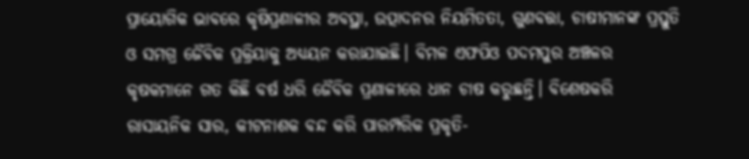ପ୍ରାୟୋଗିକ ଭାବରେ କୃଷିପ୍ରଣାଳୀର ଅବସ୍ଥା, ଉତ୍ପାଦନର ନିୟମିତତା, ଗୁଣବତ୍ତା, ଚାଷୀମାନଙ୍କ ପ୍ରସ୍ତୁତି ଓ ସମଗ୍ର ଜୈବିକ ପ୍ରକ୍ରିୟାକୁ ଅଧ୍ୟୟନ କରାଯାଇଛି। ବିମଳ ଏଫପିଓ ପଦମପୁର ଅଞ୍ଚଳର କୃଷକମାନେ ଗତ କିଛି ବର୍ଷ ଧରି ଜୈବିକ ପ୍ରଣାଳୀରେ ଧାନ ଚାଷ କରୁଛନ୍ତି। ବିଶେଷକରି ରାସାୟନିକ ସାର, କୀଟନାଶକ ବନ୍ଦ କରି ପାରମ୍ପରିକ ପ୍ରକୃତି-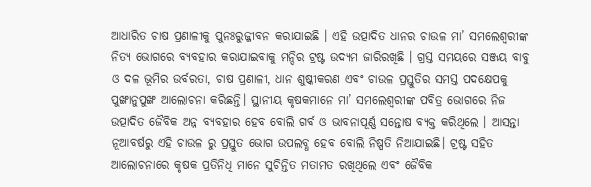ଆଧାରିତ ଚାଷ ପ୍ରଣାଳୀକୁ ପୁନଃରୁଜ୍ଜୀବନ କରାଯାଇଛି । ଏହି ଉତ୍ପାଦିତ ଧାନର ଚାଉଳ ମା’ ସମଲେଶ୍ୱରୀଙ୍କ ନିତ୍ୟ ଭୋଗରେ ବ୍ୟବହାର କରାଯାଇବାକୁ ମନ୍ଦିର ଟ୍ରଷ୍ଟ ଉଦ୍ୟମ ଜାରିରଖିଛି । ଗ୍ରସ୍ତ ସମୟରେ ସଞ୍ଜୟ ବାବୁ ଓ ଦଳ ଭୂମିର ଉର୍ବରତା, ଚାଷ ପ୍ରଣାଳୀ, ଧାନ ଶୁଷ୍କୀକରଣ ଏବଂ ଚାଉଳ ପ୍ରସ୍ତୁତିର ସମସ୍ତ ପଦକ୍ଷେପକୁ ପୁଙ୍ଖାନୁପୁଙ୍ଖ ଆଲୋଚନା କରିଛନ୍ତି। ସ୍ଥାନୀୟ କୃଷକମାନେ ମା’ ସମଲେଶ୍ୱରୀଙ୍କ ପବିତ୍ର ଭୋଗରେ ନିଜ ଉତ୍ପାଦିତ ଜୈବିକ ଅନ୍ନ ବ୍ୟବହାର ହେବ ବୋଲି ଗର୍ବ ଓ ଭାବନାପୂର୍ଣ୍ଣ ସନ୍ତୋଷ ବ୍ୟକ୍ତ କରିଥିଲେ । ଆସନ୍ତା ନୂଆବର୍ଷରୁ ଏହି ଚାଉଳ ରୁ ପ୍ରସ୍ତୁତ ଭୋଗ ଉପଲବ୍ଧ ହେବ ବୋଲି ନିଷ୍ପତି ନିଆଯାଇଛି। ଟ୍ରଷ୍ଟ ସହିତ ଆଲୋଚନାରେ କୃଷକ ପ୍ରତିନିଧି ମାନେ ସୁଚିନ୍ତିତ ମତାମତ ରଖିଥିଲେ ଏବଂ ଜୈବିକ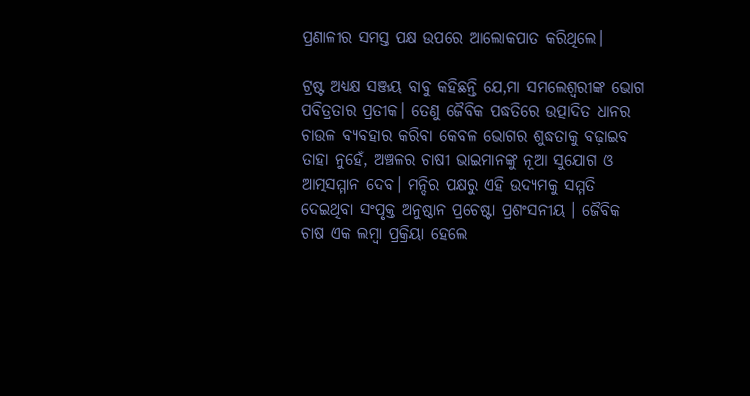ପ୍ରଣାଳୀର ସମସ୍ତ ପକ୍ଷ ଉପରେ ଆଲୋକପାତ କରିଥିଲେ।

ଟ୍ରଷ୍ଟ ଅଧ୍ୟକ୍ଷ ସଞ୍ଜୟ ବାବୁ କହିଛନ୍ତି ଯେ,ମା ସମଲେଶ୍ୱରୀଙ୍କ ଭୋଗ ପବିତ୍ରତାର ପ୍ରତୀକ। ତେଣୁ ଜୈବିକ ପଦ୍ଧତିରେ ଉତ୍ପାଦିତ ଧାନର ଚାଉଳ ବ୍ୟବହାର କରିବା କେବଳ ଭୋଗର ଶୁଦ୍ଧତାକୁ ବଢ଼ାଇବ ତାହା ନୁହେଁ, ଅଞ୍ଚଳର ଚାଷୀ ଭାଇମାନଙ୍କୁ ନୂଆ ସୁଯୋଗ ଓ ଆତ୍ମସମ୍ମାନ ଦେବ। ମନ୍ଦିର ପକ୍ଷରୁ ଏହି ଉଦ୍ୟମକୁ ସମ୍ମତି ଦେଇଥିବା ସଂପୃକ୍ତ ଅନୁଷ୍ଠାନ ପ୍ରଚେଷ୍ଟା ପ୍ରଶଂସନୀୟ । ଜୈବିକ ଚାଷ ଏକ ଲମ୍ବା ପ୍ରକ୍ରିୟା ହେଲେ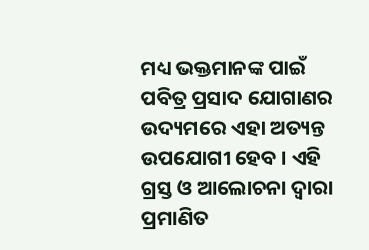ମଧ୍ୟ ଭକ୍ତମାନଙ୍କ ପାଇଁ ପବିତ୍ର ପ୍ରସାଦ ଯୋଗାଣର ଉଦ୍ୟମରେ ଏହା ଅତ୍ୟନ୍ତ ଉପଯୋଗୀ ହେବ । ଏହି ଗ୍ରସ୍ତ ଓ ଆଲୋଚନା ଦ୍ୱାରା ପ୍ରମାଣିତ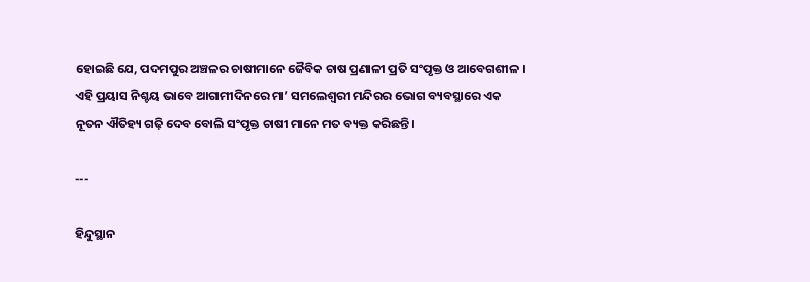ହୋଇଛି ଯେ, ପଦମପୁର ଅଞ୍ଚଳର ଚାଷୀମାନେ ଜୈବିକ ଚାଷ ପ୍ରଣାଳୀ ପ୍ରତି ସଂପୃକ୍ତ ଓ ଆବେଗଶୀଳ । ଏହି ପ୍ରୟାସ ନିଶ୍ଚୟ ଭାବେ ଆଗାମୀଦିନରେ ମା’ ସମଲେଶ୍ୱରୀ ମନ୍ଦିରର ଭୋଗ ବ୍ୟବସ୍ଥାରେ ଏକ ନୂତନ ଐତିହ୍ୟ ଗଢ଼ି ଦେବ ବୋଲି ସଂପୃକ୍ତ ଚାଷୀ ମାନେ ମତ ବ୍ୟକ୍ତ କରିଛନ୍ତି।

---

ହିନ୍ଦୁସ୍ଥାନ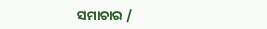ସମାଚାର /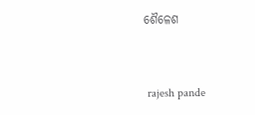ଶୈଳେଶ


 rajesh pande